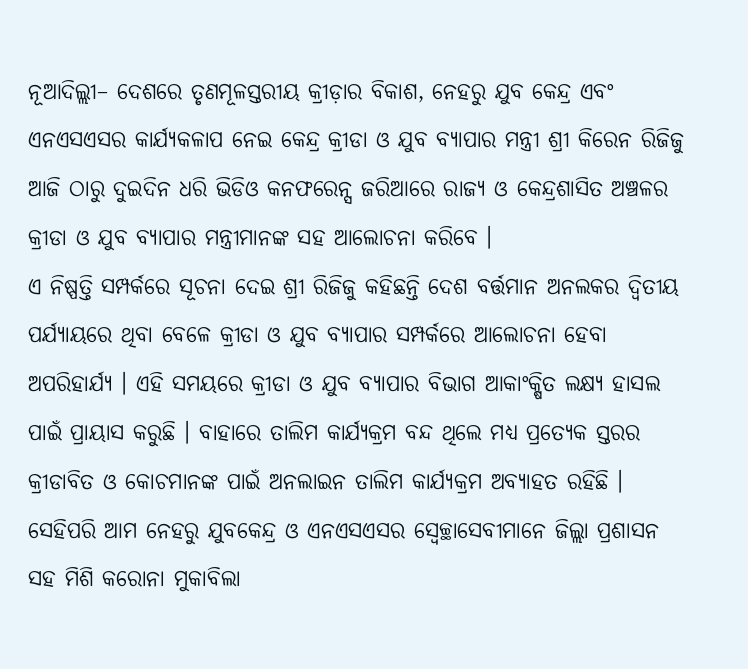ନୂଆଦିଲ୍ଲୀ– ଦେଶରେ ତୃଣମୂଳସ୍ତରୀୟ କ୍ରୀଡ଼ାର ବିକାଶ, ନେହରୁ ଯୁବ କେନ୍ଦ୍ର ଏବଂ ଏନଏସଏସର କାର୍ଯ୍ୟକଳାପ ନେଇ କେନ୍ଦ୍ର କ୍ରୀଡା ଓ ଯୁବ ବ୍ୟାପାର ମନ୍ତ୍ରୀ ଶ୍ରୀ କିରେନ ରିଜିଜୁ ଆଜି ଠାରୁ ଦୁଇଦିନ ଧରି ଭିଡିଓ କନଫରେନ୍ସ ଜରିଆରେ ରାଜ୍ୟ ଓ କେନ୍ଦ୍ରଶାସିତ ଅଞ୍ଚଳର କ୍ରୀଡା ଓ ଯୁବ ବ୍ୟାପାର ମନ୍ତ୍ରୀମାନଙ୍କ ସହ ଆଲୋଚନା କରିବେ ।
ଏ ନିଷ୍ପତ୍ତି ସମ୍ପର୍କରେ ସୂଚନା ଦେଇ ଶ୍ରୀ ରିଜିଜୁ କହିଛନ୍ତି ଦେଶ ବର୍ତ୍ତମାନ ଅନଲକର ଦ୍ୱିତୀୟ ପର୍ଯ୍ୟାୟରେ ଥିବା ବେଳେ କ୍ରୀଡା ଓ ଯୁବ ବ୍ୟାପାର ସମ୍ପର୍କରେ ଆଲୋଚନା ହେବା ଅପରିହାର୍ଯ୍ୟ । ଏହି ସମୟରେ କ୍ରୀଡା ଓ ଯୁବ ବ୍ୟାପାର ବିଭାଗ ଆକାଂକ୍ଷିତ ଲକ୍ଷ୍ୟ ହାସଲ ପାଇଁ ପ୍ରାୟାସ କରୁଛି । ବାହାରେ ତାଲିମ କାର୍ଯ୍ୟକ୍ରମ ବନ୍ଦ ଥିଲେ ମଧ୍ୟ ପ୍ରତ୍ୟେକ ସ୍ତରର କ୍ରୀଡାବିତ ଓ କୋଚମାନଙ୍କ ପାଇଁ ଅନଲାଇନ ତାଲିମ କାର୍ଯ୍ୟକ୍ରମ ଅବ୍ୟାହତ ରହିଛି । ସେହିପରି ଆମ ନେହରୁ ଯୁବକେନ୍ଦ୍ର ଓ ଏନଏସଏସର ସ୍ୱେଚ୍ଛାସେବୀମାନେ ଜିଲ୍ଲା ପ୍ରଶାସନ ସହ ମିଶି କରୋନା ମୁକାବିଲା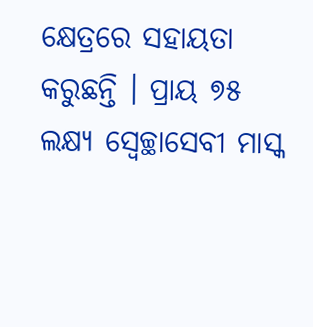କ୍ଷେତ୍ରରେ ସହାୟତା କରୁଛନ୍ତି । ପ୍ରାୟ ୭୫ ଲକ୍ଷ୍ୟ ସ୍ୱେଚ୍ଛାସେବୀ ମାସ୍କ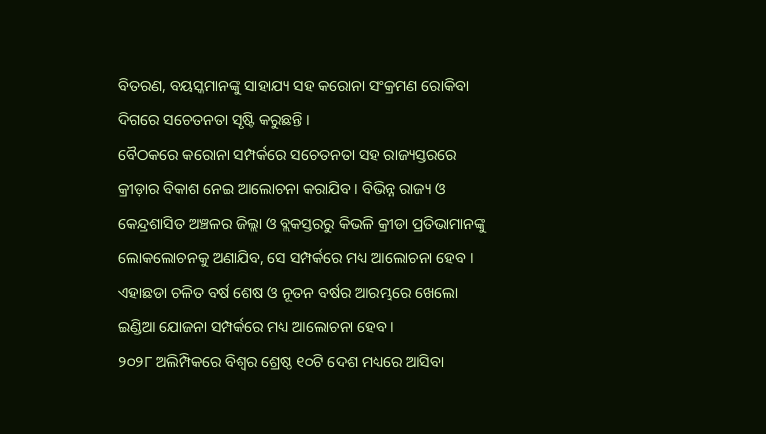ବିତରଣ, ବୟସ୍କମାନଙ୍କୁ ସାହାଯ୍ୟ ସହ କରୋନା ସଂକ୍ରମଣ ରୋକିବା ଦିଗରେ ସଚେତନତା ସୃଷ୍ଟି କରୁଛନ୍ତି ।
ବୈଠକରେ କରୋନା ସମ୍ପର୍କରେ ସଚେତନତା ସହ ରାଜ୍ୟସ୍ତରରେ କ୍ରୀଡ଼ାର ବିକାଶ ନେଇ ଆଲୋଚନା କରାଯିବ । ବିଭିନ୍ନ ରାଜ୍ୟ ଓ କେନ୍ଦ୍ରଶାସିତ ଅଞ୍ଚଳର ଜିଲ୍ଲା ଓ ବ୍ଲକସ୍ତରରୁ କିଭଳି କ୍ରୀଡା ପ୍ରତିଭାମାନଙ୍କୁ ଲୋକଲୋଚନକୁ ଅଣାଯିବ, ସେ ସମ୍ପର୍କରେ ମଧ୍ୟ ଆଲୋଚନା ହେବ । ଏହାଛଡା ଚଳିତ ବର୍ଷ ଶେଷ ଓ ନୂତନ ବର୍ଷର ଆରମ୍ଭରେ ଖେଲୋ ଇଣ୍ଡିଆ ଯୋଜନା ସମ୍ପର୍କରେ ମଧ୍ୟ ଆଲୋଚନା ହେବ ।
୨୦୨୮ ଅଲିମ୍ପିକରେ ବିଶ୍ୱର ଶ୍ରେଷ୍ଠ ୧୦ଟି ଦେଶ ମଧ୍ୟରେ ଆସିବା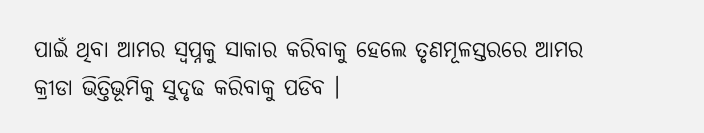ପାଇଁ ଥିବା ଆମର ସ୍ୱପ୍ନକୁ ସାକାର କରିବାକୁ ହେଲେ ତୃଣମୂଳସ୍ତରରେ ଆମର କ୍ରୀଡା ଭିତ୍ତିଭୂମିକୁ ସୁଦୃଢ କରିବାକୁ ପଡିବ ।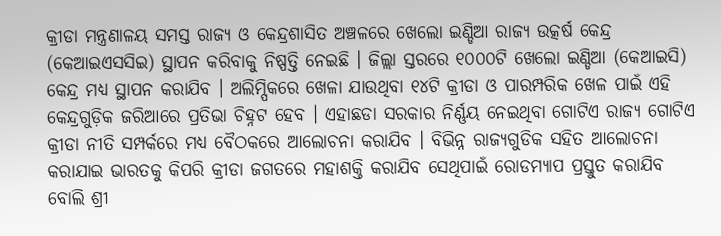କ୍ରୀଡା ମନ୍ତ୍ରଣାଳୟ ସମସ୍ତ ରାଜ୍ୟ ଓ କେନ୍ଦ୍ରଶାସିତ ଅଞ୍ଚଳରେ ଖେଲୋ ଇଣ୍ଡିଆ ରାଜ୍ୟ ଉତ୍କର୍ଷ କେନ୍ଦ୍ର (କେଆଇଏସସିଇ) ସ୍ଥାପନ କରିବାକୁ ନିଷ୍ପତ୍ତି ନେଇଛି । ଜିଲ୍ଲା ସ୍ତରରେ ୧୦୦୦ଟି ଖେଲୋ ଇଣ୍ଡିଆ (କେଆଇସି) କେନ୍ଦ୍ର ମଧ୍ୟ ସ୍ଥାପନ କରାଯିବ । ଅଲିମ୍ପିକରେ ଖେଳା ଯାଉଥିବା ୧୪ଟି କ୍ରୀଡା ଓ ପାରମ୍ପରିକ ଖେଳ ପାଇଁ ଏହି କେନ୍ଦ୍ରଗୁଡ଼ିକ ଜରିଆରେ ପ୍ରତିଭା ଚିହ୍ନଟ ହେବ । ଏହାଛଡା ସରକାର ନିର୍ଣ୍ଣୟ ନେଇଥିବା ଗୋଟିଏ ରାଜ୍ୟ ଗୋଟିଏ କ୍ରୀଡା ନୀତି ସମ୍ପର୍କରେ ମଧ୍ୟ ବୈଠକରେ ଆଲୋଚନା କରାଯିବ । ବିଭିନ୍ନ ରାଜ୍ୟଗୁଡିକ ସହିତ ଆଲୋଚନା କରାଯାଇ ଭାରତକୁ କିପରି କ୍ରୀଡା ଜଗତରେ ମହାଶକ୍ତି କରାଯିବ ସେଥିପାଇଁ ରୋଡମ୍ୟାପ ପ୍ରସ୍ତୁତ କରାଯିବ ବୋଲି ଶ୍ରୀ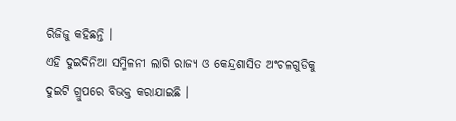ରିଜିଜୁ କହିଛନ୍ତି ।
ଏହି ଦୁଇଦିନିଆ ସମ୍ମିଳନୀ ଲାଗି ରାଜ୍ୟ ଓ କେନ୍ଦ୍ରଶାସିତ ଅଂଚଳଗୁଡିକୁ ଦୁଇଟି ଗ୍ରୁପରେ ବିଭକ୍ତ କରାଯାଇଛି ।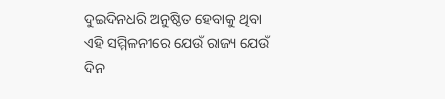ଦୁଇଦିନଧରି ଅନୁଷ୍ଠିତ ହେବାକୁ ଥିବା ଏହି ସମ୍ମିଳନୀରେ ଯେଉଁ ରାଜ୍ୟ ଯେଉଁ ଦିନ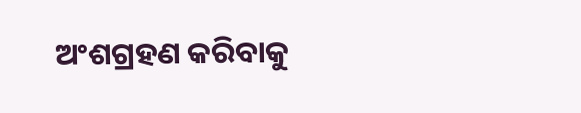ଅଂଶଗ୍ରହଣ କରିବାକୁ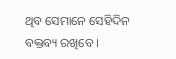ଥିବ ସେମାନେ ସେହିଦିନ ବକ୍ତବ୍ୟ ରଖିବେ ।